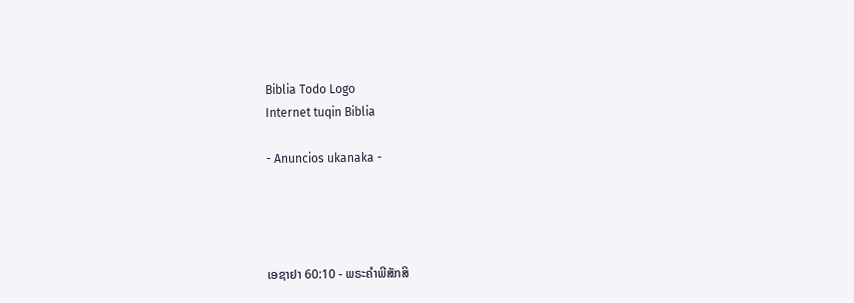Biblia Todo Logo
Internet tuqin Biblia

- Anuncios ukanaka -




ເອຊາຢາ 60:10 - ພຣະຄຳພີສັກສິ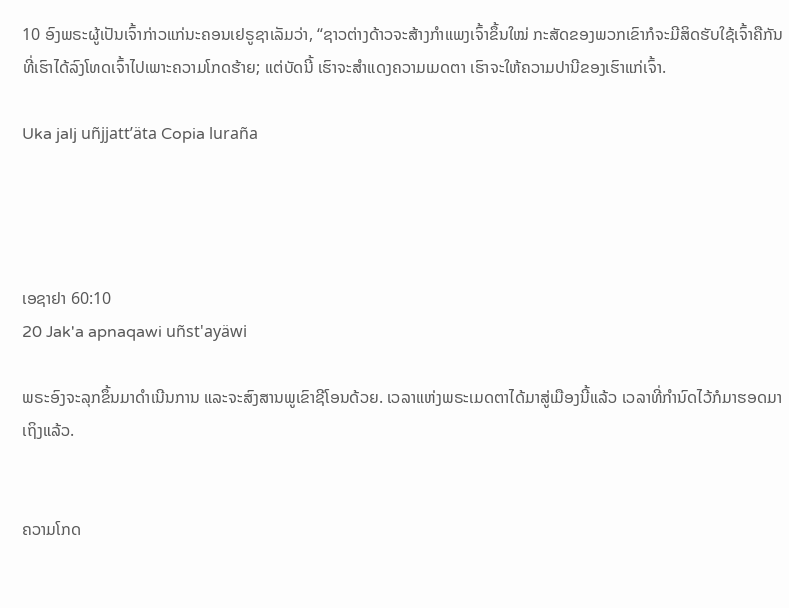10 ອົງພຣະຜູ້ເປັນເຈົ້າກ່າວແກ່ນະຄອນເຢຣູຊາເລັມວ່າ, “ຊາວຕ່າງດ້າວຈະສ້າງກຳແພງເຈົ້າຂຶ້ນໃໝ່ ກະສັດຂອງພວກເຂົາກໍຈະມີສິດຮັບໃຊ້ເຈົ້າຄືກັນ ທີ່ເຮົາໄດ້ລົງໂທດເຈົ້າໄປເພາະຄວາມໂກດຮ້າຍ; ແຕ່ບັດນີ້ ເຮົາຈະສຳແດງຄວາມເມດຕາ ເຮົາຈະໃຫ້ຄວາມປານີຂອງເຮົາແກ່ເຈົ້າ.

Uka jalj uñjjattʼäta Copia luraña




ເອຊາຢາ 60:10
20 Jak'a apnaqawi uñst'ayäwi

ພຣະອົງຈະລຸກຂຶ້ນມາດຳເນີນການ ແລະຈະສົງສານພູເຂົາຊີໂອນດ້ວຍ. ເວລາແຫ່ງພຣະເມດຕາໄດ້ມາສູ່ເມືອງນີ້ແລ້ວ ເວລາທີ່ກຳນົດໄວ້ກໍມາຮອດມາເຖິງແລ້ວ.


ຄວາມໂກດ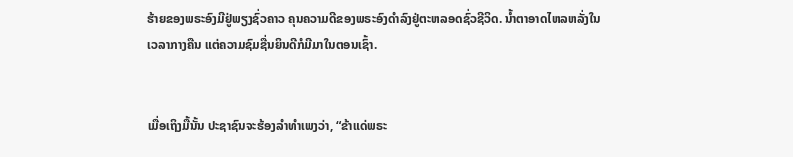ຮ້າຍຂອງພຣະອົງມີຢູ່ພຽງຊົ່ວຄາວ ຄຸນຄວາມດີຂອງພຣະອົງດຳລົງຢູ່ຕະຫລອດຊົ່ວຊີວິດ. ນໍ້າຕາອາດໄຫລຫລັ່ງໃນເວລາກາງຄືນ ແຕ່ຄວາມຊົມຊື່ນຍິນດີກໍມີມາໃນຕອນເຊົ້າ.


ເມື່ອເຖິງມື້ນັ້ນ ປະຊາຊົນຈະຮ້ອງລຳທຳເພງວ່າ, “ຂ້າແດ່ພຣະ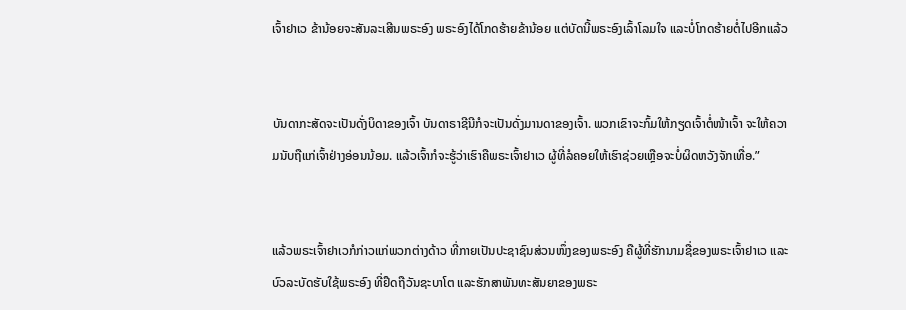ເຈົ້າຢາເວ ຂ້ານ້ອຍຈະສັນລະເສີນພຣະອົງ ພຣະອົງໄດ້ໂກດຮ້າຍຂ້ານ້ອຍ ແຕ່ບັດນີ້ພຣະອົງເລົ້າໂລມໃຈ ແລະບໍ່ໂກດຮ້າຍຕໍ່ໄປອີກແລ້ວ


ບັນດາກະສັດຈະເປັນດັ່ງບິດາຂອງເຈົ້າ ບັນດາຣາຊີນີກໍຈະເປັນດັ່ງມານດາຂອງເຈົ້າ. ພວກເຂົາຈະກົ້ມໃຫ້ກຽດເຈົ້າຕໍ່ໜ້າເຈົ້າ ຈະໃຫ້ຄວາມນັບຖືແກ່ເຈົ້າຢ່າງອ່ອນນ້ອມ. ແລ້ວເຈົ້າກໍຈະຮູ້ວ່າເຮົາຄືພຣະເຈົ້າຢາເວ ຜູ້ທີ່ລໍຄອຍໃຫ້ເຮົາຊ່ວຍເຫຼືອຈະບໍ່ຜິດຫວັງຈັກເທື່ອ.”


ແລ້ວພຣະເຈົ້າຢາເວກໍກ່າວແກ່ພວກຕ່າງດ້າວ ທີ່ກາຍເປັນປະຊາຊົນສ່ວນໜຶ່ງຂອງພຣະອົງ ຄືຜູ້ທີ່ຮັກນາມຊື່ຂອງພຣະເຈົ້າຢາເວ ແລະບົວລະບັດຮັບໃຊ້ພຣະອົງ ທີ່ຢຶດຖືວັນຊະບາໂຕ ແລະຮັກສາພັນທະສັນຍາຂອງພຣະ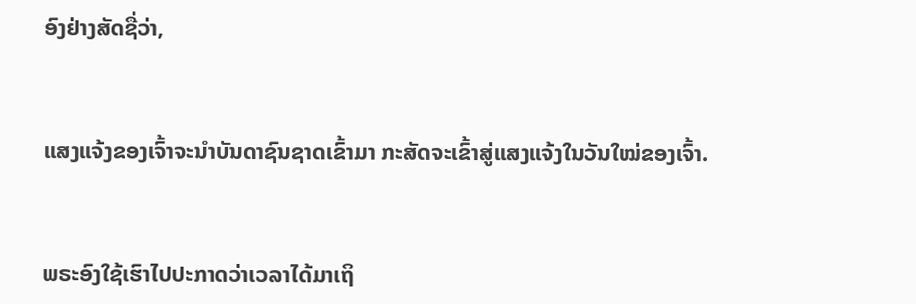ອົງຢ່າງສັດຊື່ວ່າ,


ແສງແຈ້ງຂອງເຈົ້າຈະນຳບັນດາຊົນຊາດເຂົ້າມາ ກະສັດຈະເຂົ້າສູ່ແສງແຈ້ງໃນວັນໃໝ່ຂອງເຈົ້າ.


ພຣະອົງໃຊ້ເຮົາໄປປະກາດວ່າເວລາໄດ້ມາເຖິ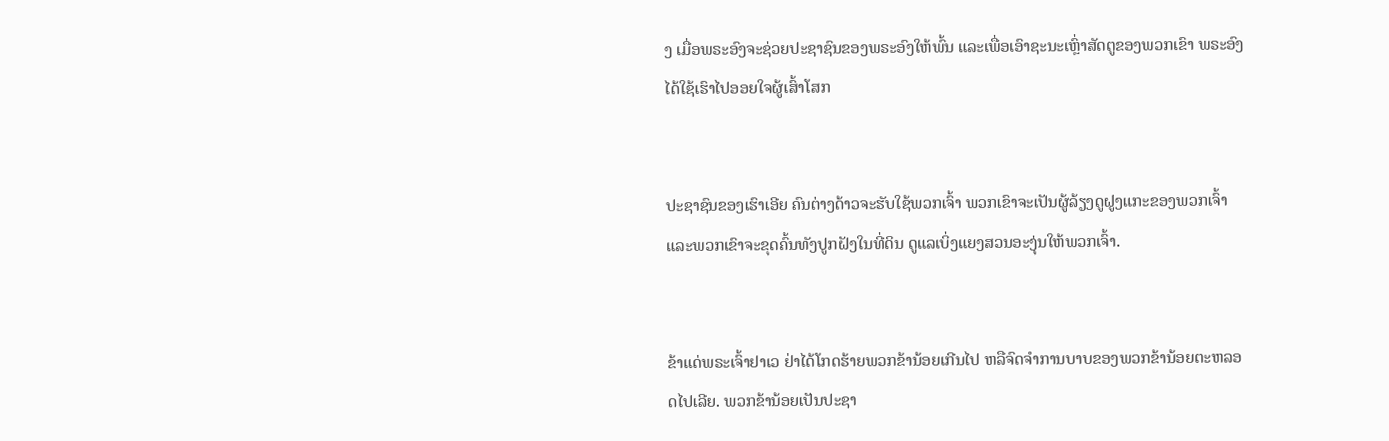ງ ເມື່ອພຣະອົງຈະຊ່ວຍປະຊາຊົນຂອງພຣະອົງໃຫ້ພົ້ນ ແລະເພື່ອເອົາຊະນະເຫຼົ່າສັດຕູຂອງພວກເຂົາ ພຣະອົງໄດ້ໃຊ້ເຮົາໄປອອຍໃຈຜູ້ເສົ້າໂສກ


ປະຊາຊົນຂອງເຮົາເອີຍ ຄົນຕ່າງດ້າວຈະຮັບໃຊ້ພວກເຈົ້າ ພວກເຂົາຈະເປັນຜູ້ລ້ຽງດູຝູງແກະຂອງພວກເຈົ້າ ແລະພວກເຂົາຈະຂຸດຄົ້ນທັງປູກຝັງໃນທີ່ດິນ ດູແລເບິ່ງແຍງສວນອະງຸ່ນໃຫ້ພວກເຈົ້າ.


ຂ້າແດ່ພຣະເຈົ້າຢາເວ ຢ່າໄດ້ໂກດຮ້າຍພວກຂ້ານ້ອຍເກີນໄປ ຫລືຈົດຈຳການບາບຂອງພວກຂ້ານ້ອຍຕະຫລອດໄປເລີຍ. ພວກຂ້ານ້ອຍເປັນປະຊາ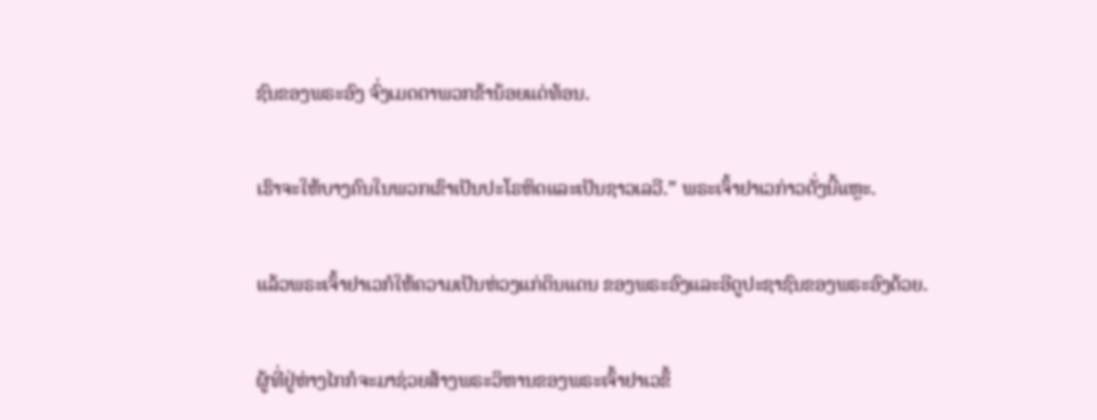ຊົນຂອງພຣະອົງ ຈົ່ງເມດຕາພວກຂ້ານ້ອຍແດ່ທ້ອນ.


ເຮົາຈະໃຫ້ບາງຄົນໃນພວກເຂົາເປັນປະໂຣຫິດແລະເປັນຊາວເລວີ.” ພຣະເຈົ້າຢາເວກ່າວດັ່ງນີ້ແຫຼະ.


ແລ້ວພຣະເຈົ້າຢາເວກໍໃຫ້ຄວາມເປັນຫ່ວງແກ່ດິນແດນ ຂອງພຣະອົງແລະອີດູປະຊາຊົນຂອງພຣະອົງດ້ວຍ.


ຜູ້ທີ່ຢູ່ຫ່າງໄກກໍຈະມາຊ່ວຍສ້າງພຣະວິຫານຂອງພຣະເຈົ້າຢາເວຂຶ້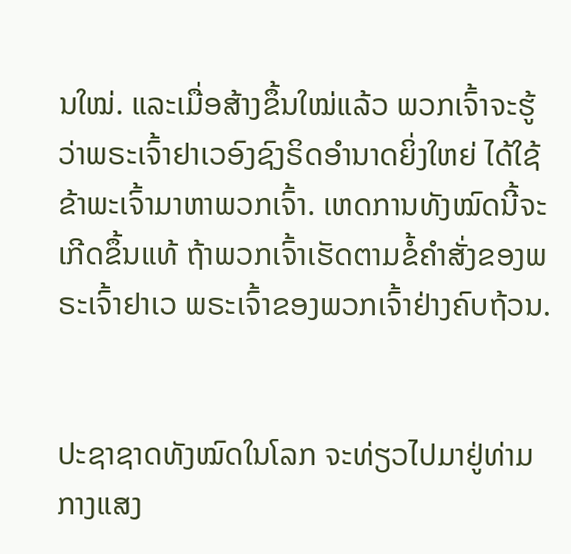ນໃໝ່. ແລະເມື່ອສ້າງຂຶ້ນໃໝ່ແລ້ວ ພວກເຈົ້າຈະຮູ້ວ່າພຣະເຈົ້າຢາເວອົງຊົງຣິດອຳນາດຍິ່ງໃຫຍ່ ໄດ້ໃຊ້ຂ້າພະເຈົ້າມາຫາພວກເຈົ້າ. ເຫດການທັງໝົດນີ້ຈະເກີດຂຶ້ນແທ້ ຖ້າພວກເຈົ້າເຮັດຕາມຂໍ້ຄຳສັ່ງຂອງພຣະເຈົ້າຢາເວ ພຣະເຈົ້າຂອງພວກເຈົ້າຢ່າງຄົບຖ້ວນ.


ປະຊາຊາດທັງໝົດໃນໂລກ ຈະທ່ຽວໄປມາຢູ່ທ່າມກາງແສງ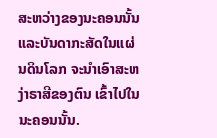ສະຫວ່າງຂອງນະຄອນນັ້ນ ແລະບັນດາກະສັດໃນແຜ່ນດິນໂລກ ຈະນຳເອົາສະຫງ່າຣາສີຂອງຕົນ ເຂົ້າໄປໃນນະຄອນນັ້ນ.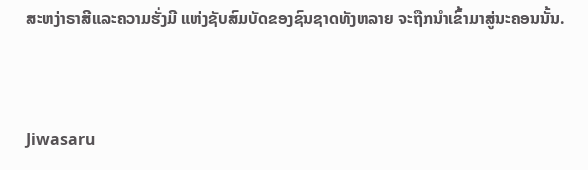ສະຫງ່າຣາສີແລະຄວາມຮັ່ງມີ ແຫ່ງຊັບສົມບັດຂອງຊົນຊາດທັງຫລາຍ ຈະຖືກນຳເຂົ້າມາສູ່ນະຄອນນັ້ນ.


Jiwasaru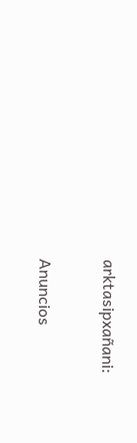arktasipxañani:

Anuncios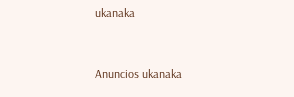ukanaka


Anuncios ukanaka